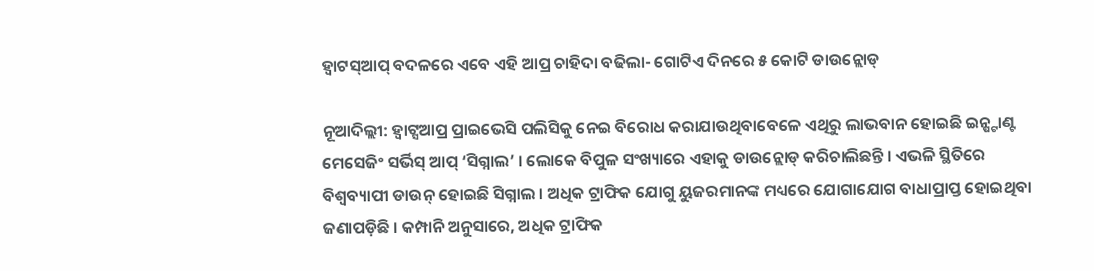ହ୍ୱାଟସ୍ଆପ୍ ବଦଳରେ ଏବେ ଏହି ଆପ୍ର ଚାହିଦା ବଢିଲା- ଗୋଟିଏ ଦିନରେ ୫ କୋଟି ଡାଉନ୍ଲୋଡ୍

ନୂଆଦିଲ୍ଲୀ: ହ୍ୱାଟ୍ସଆପ୍ର ପ୍ରାଇଭେସି ପଲିସିକୁ ନେଇ ବିରୋଧ କରାଯାଉଥିବାବେଳେ ଏଥିରୁ ଲାଭବାନ ହୋଇଛି ଇନ୍ଷ୍ଟାଣ୍ଟ ମେସେଜିଂ ସର୍ଭିସ୍ ଆପ୍ ‘ସିଗ୍ନାଲ’ । ଲୋକେ ବିପୁଳ ସଂଖ୍ୟାରେ ଏହାକୁ ଡାଉନ୍ଲୋଡ୍ କରିଚାଲିଛନ୍ତି । ଏଭଳି ସ୍ଥିତିରେ ବିଶ୍ୱବ୍ୟାପୀ ଡାଉନ୍ ହୋଇଛି ସିଗ୍ନାଲ । ଅଧିକ ଟ୍ରାଫିକ ଯୋଗୁ ୟୁଜରମାନଙ୍କ ମଧ୍ୟରେ ଯୋଗାଯୋଗ ବାଧାପ୍ରାପ୍ତ ହୋଇଥିବା ଜଣାପଡ଼ିଛି । କମ୍ପାନି ଅନୁସାରେ, ଅଧିକ ଟ୍ରାଫିକ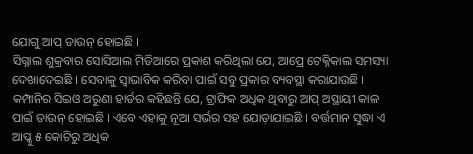ଯୋଗୁ ଆପ୍ ଡାଉନ୍ ହୋଇଛି ।
ସିଗ୍ନାଲ ଶୁକ୍ରବାର ସୋସିଆଲ ମିଡିଆରେ ପ୍ରକାଶ କରିଥିଲା ଯେ, ଆପ୍ରେ ଟେକ୍ନିକାଲ ସମସ୍ୟା ଦେଖାଦେଇଛି । ସେବାକୁ ସ୍ୱାଭାବିକ କରିବା ପାଇଁ ସବୁ ପ୍ରକାର ବ୍ୟବସ୍ଥା କରାଯାଉଛି । କମ୍ପାନିର ସିଇଓ ଅରୁଣା ହାର୍ଡର କହିଛନ୍ତି ଯେ, ଟ୍ରାଫିକ ଅଧିକ ଥିବାରୁ ଆପ୍ ଅସ୍ଥାୟୀ କାଳ ପାଇଁ ଡାଉନ୍ ହୋଇଛି । ଏବେ ଏହାକୁ ନୂଆ ସର୍ଭର ସହ ଯୋଡ଼ାଯାଇଛି । ବର୍ତ୍ତମାନ ସୁଦ୍ଧା ଏ ଆପ୍କୁ ୫ କୋଟିରୁ ଅଧିକ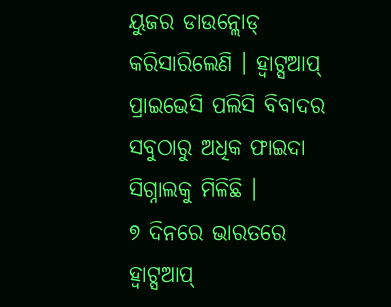ୟୁଜର ଡାଉନ୍ଲୋଡ୍ କରିସାରିଲେଣି । ହ୍ୱାଟ୍ସଆପ୍ ପ୍ରାଇଭେସି ପଲିସି ବିବାଦର ସବୁଠାରୁ ଅଧିକ ଫାଇଦା ସିଗ୍ନାଲକୁ ମିଳିଛି ।
୭ ଦିନରେ ଭାରତରେ ହ୍ୱାଟ୍ସଆପ୍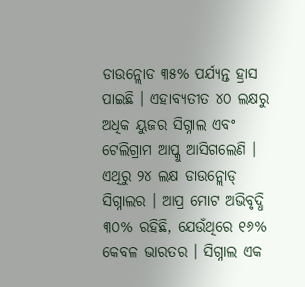ଡାଉନ୍ଲୋଡ ୩୫% ପର୍ଯ୍ୟନ୍ତ ହ୍ରାସ ପାଇଛି । ଏହାବ୍ୟତୀତ ୪୦ ଲକ୍ଷରୁ ଅଧିକ ୟୁଜର ସିଗ୍ନାଲ ଏବଂ ଟେଲିଗ୍ରାମ ଆପ୍କୁ ଆସିଗଲେଣି । ଏଥିରୁ ୨୪ ଲକ୍ଷ ଡାଉନ୍ଲୋଡ୍ ସିଗ୍ନାଲର । ଆପ୍ର ମୋଟ ଅଭିବୃଦ୍ଧି ୩୦% ରହିଛି, ଯେଉଁଥିରେ ୧୬% କେବଳ ଭାରତର । ସିଗ୍ନାଲ ଏକ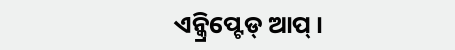ଏନ୍କ୍ରିପ୍ଟେଡ୍ ଆପ୍ ।